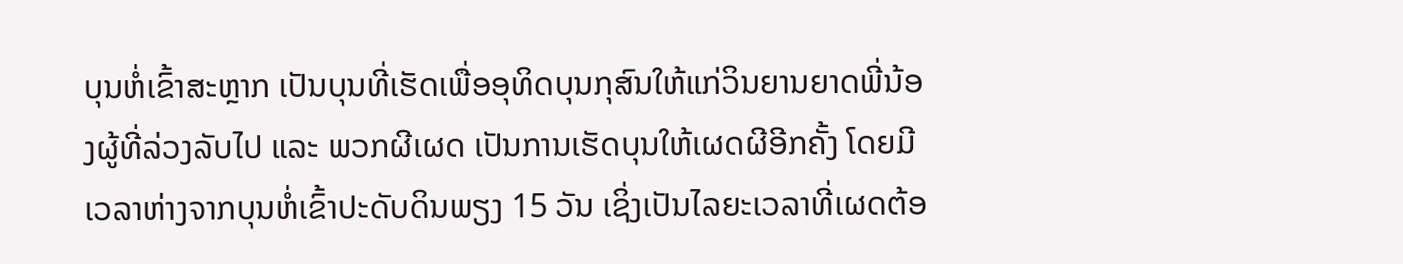ບຸນຫໍ່ເຂົ້າສະຫຼາກ ເປັນບຸນທີ່ເຮັດເພື່ອອຸທິດບຸນກຸສົນໃຫ້ແກ່ວິນຍານຍາດພີ່ນ້ອງຜູ້ທີ່ລ່ວງລັບໄປ ແລະ ພວກຜີເຜດ ເປັນການເຮັດບຸນໃຫ້ເຜດຜີອີກຄັ້ງ ໂດຍມີເວລາຫ່າງຈາກບຸນຫໍ່ເຂົ້າປະດັບດິນພຽງ 15 ວັນ ເຊິ່ງເປັນໄລຍະເວລາທີ່ເຜດຕ້ອ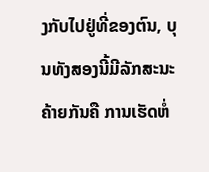ງກັບໄປຢູ່ທີ່ຂອງຕົນ, ບຸນທັງສອງນີ້ມີລັກສະນະຄ້າຍກັນຄື ການເຮັດຫໍ່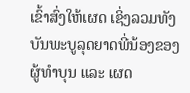ເຂົ້າສົ່ງໃຫ້ເຜດ ເຊິ່ງລວມທັງບັນພະບູລຸດຍາດພີ່ນ້ອງຂອງຜູ້ທໍາບຸນ ແລະ ເຜດ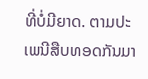ທີ່ບໍ່ມີຍາດ. ຕາມປະເພນີສືບທອດກັນມາ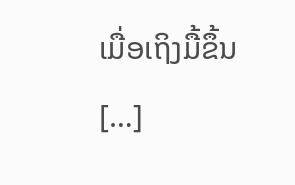ເມື່ອເຖິງມື້ຂຶ້ນ […]